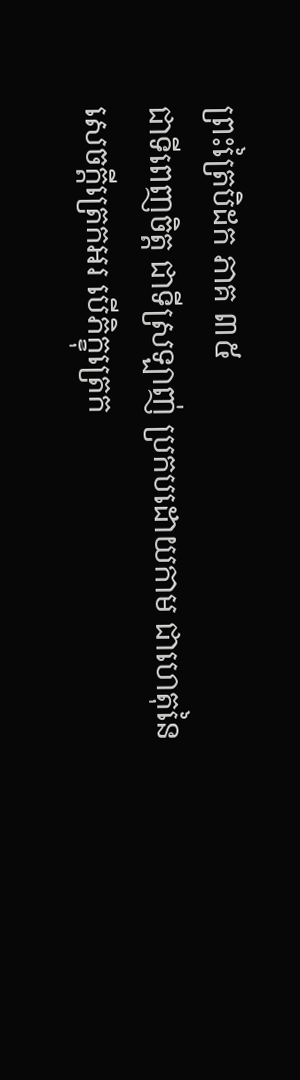ព្រះត្រៃបិដក ភាគ ៣៥
ជាទីពេញចិត្ត ជាទីស្រឡាញ់ ប្រកបដោយកាម ជាហេតុនៃសេចក្តីត្រេកអរ បើភិក្ខុត្រេក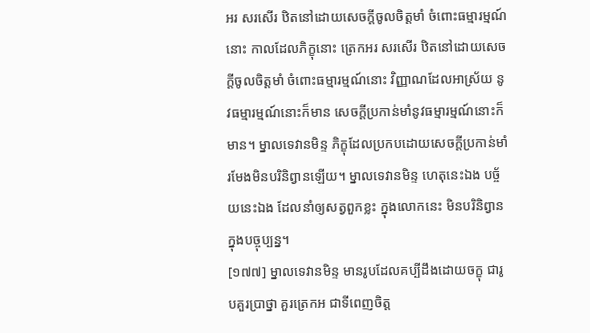អរ សរសើរ ឋិតនៅដោយសេចក្តីចូលចិត្តមាំ ចំពោះធម្មារម្មណ៍នោះ កាលដែលភិក្ខុនោះ ត្រេកអរ សរសើរ ឋិតនៅដោយសេចក្តីចូលចិត្តមាំ ចំពោះធម្មារម្មណ៍នោះ វិញ្ញាណដែលអាស្រ័យ នូវធម្មារម្មណ៍នោះក៏មាន សេចក្តីប្រកាន់មាំនូវធម្មារម្មណ៍នោះក៏មាន។ ម្នាលទេវានមិន្ទ ភិក្ខុដែលប្រកបដោយសេចក្តីប្រកាន់មាំ រមែងមិនបរិនិព្វានឡើយ។ ម្នាលទេវានមិន្ទ ហេតុនេះឯង បច្ច័យនេះឯង ដែលនាំឲ្យសត្វពួកខ្លះ ក្នុងលោកនេះ មិនបរិនិព្វានក្នុងបច្ចុប្បន្ន។
[១៧៧] ម្នាលទេវានមិន្ទ មានរូបដែលគប្បីដឹងដោយចក្ខុ ជារូបគួរប្រាថ្នា គួរត្រេកអ ជាទីពេញចិត្ត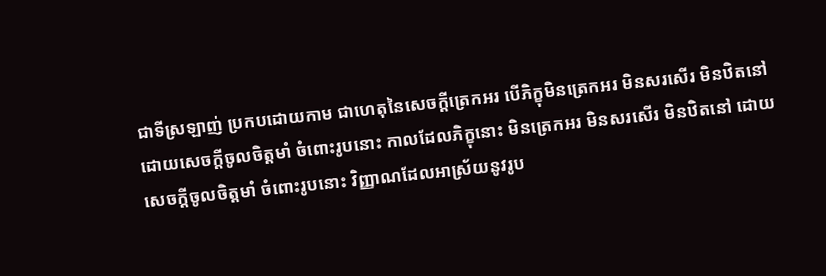ជាទីស្រឡាញ់ ប្រកបដោយកាម ជាហេតុនៃសេចក្តីត្រេកអរ បើភិក្ខុមិនត្រេកអរ មិនសរសើរ មិនឋិតនៅ ដោយសេចក្តីចូលចិត្តមាំ ចំពោះរូបនោះ កាលដែលភិក្ខុនោះ មិនត្រេកអរ មិនសរសើរ មិនឋិតនៅ ដោយសេចក្តីចូលចិត្តមាំ ចំពោះរូបនោះ វិញ្ញាណដែលអាស្រ័យនូវរូប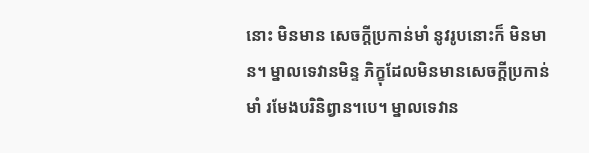នោះ មិនមាន សេចក្តីប្រកាន់មាំ នូវរូបនោះក៏ មិនមាន។ ម្នាលទេវានមិន្ទ ភិក្ខុដែលមិនមានសេចក្តីប្រកាន់មាំ រមែងបរិនិព្វាន។បេ។ ម្នាលទេវាន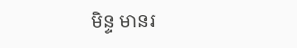មិន្ទ មានរ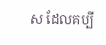ស ដែលគប្បី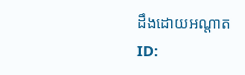ដឹងដោយអណ្តាត
ID: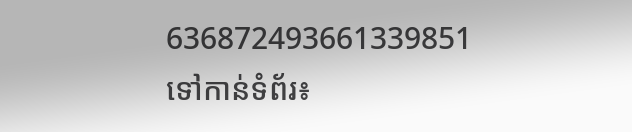636872493661339851
ទៅកាន់ទំព័រ៖